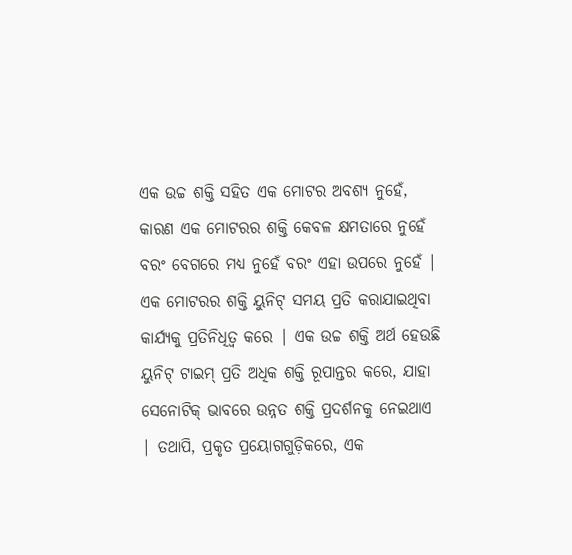ଏକ ଉଚ୍ଚ ଶକ୍ତି ସହିତ ଏକ ମୋଟର ଅବଶ୍ୟ ନୁହେଁ, କାରଣ ଏକ ମୋଟରର ଶକ୍ତି କେବଳ କ୍ଷମତାରେ ନୁହେଁ ବରଂ ବେଗରେ ମଧ୍ୟ ନୁହେଁ ବରଂ ଏହା ଉପରେ ନୁହେଁ | ଏକ ମୋଟରର ଶକ୍ତି ୟୁନିଟ୍ ସମୟ ପ୍ରତି କରାଯାଇଥିବା କାର୍ଯ୍ୟକୁ ପ୍ରତିନିଧିତ୍ୱ କରେ | ଏକ ଉଚ୍ଚ ଶକ୍ତି ଅର୍ଥ ହେଉଛି ୟୁନିଟ୍ ଟାଇମ୍ ପ୍ରତି ଅଧିକ ଶକ୍ତି ରୂପାନ୍ତର କରେ, ଯାହା ସେନୋଟିକ୍ ଭାବରେ ଉନ୍ନତ ଶକ୍ତି ପ୍ରଦର୍ଶନକୁ ନେଇଥାଏ | ତଥାପି, ପ୍ରକୃତ ପ୍ରୟୋଗଗୁଡ଼ିକରେ, ଏକ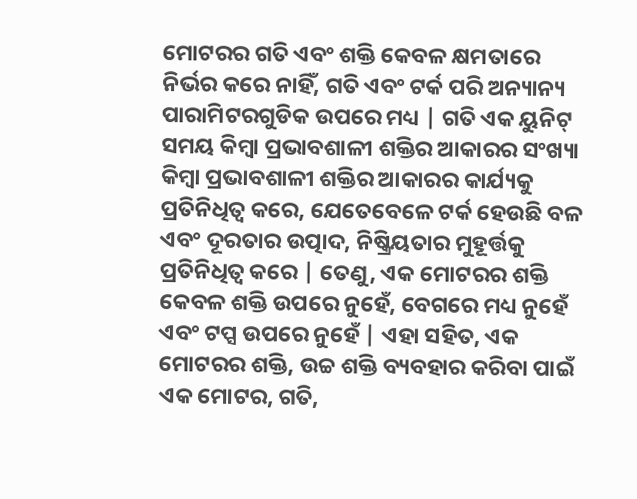ମୋଟରର ଗତି ଏବଂ ଶକ୍ତି କେବଳ କ୍ଷମତାରେ ନିର୍ଭର କରେ ନାହିଁ, ଗତି ଏବଂ ଟର୍କ ପରି ଅନ୍ୟାନ୍ୟ ପାରାମିଟରଗୁଡିକ ଉପରେ ମଧ୍ୟ | ଗତି ଏକ ୟୁନିଟ୍ ସମୟ କିମ୍ବା ପ୍ରଭାବଶାଳୀ ଶକ୍ତିର ଆକାରର ସଂଖ୍ୟା କିମ୍ବା ପ୍ରଭାବଶାଳୀ ଶକ୍ତିର ଆକାରର କାର୍ଯ୍ୟକୁ ପ୍ରତିନିଧିତ୍ୱ କରେ, ଯେତେବେଳେ ଟର୍କ ହେଉଛି ବଳ ଏବଂ ଦୂରତାର ଉତ୍ପାଦ, ନିଷ୍କ୍ରିୟତାର ମୁହୂର୍ତ୍ତକୁ ପ୍ରତିନିଧିତ୍ୱ କରେ | ତେଣୁ, ଏକ ମୋଟରର ଶକ୍ତି କେବଳ ଶକ୍ତି ଉପରେ ନୁହେଁ, ବେଗରେ ମଧ୍ୟ ନୁହେଁ ଏବଂ ଟପ୍ସ ଉପରେ ନୁହେଁ | ଏହା ସହିତ, ଏକ ମୋଟରର ଶକ୍ତି, ଉଚ୍ଚ ଶକ୍ତି ବ୍ୟବହାର କରିବା ପାଇଁ ଏକ ମୋଟର, ଗତି,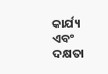କାର୍ଯ୍ୟ ଏବଂ ଦକ୍ଷତା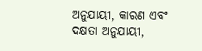ଅନୁଯାୟୀ, କାରଣ ଏବଂ ଦକ୍ଷତା ଅନୁଯାୟୀ,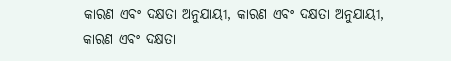କାରଣ ଏବଂ ଦକ୍ଷତା ଅନୁଯାୟୀ, କାରଣ ଏବଂ ଦକ୍ଷତା ଅନୁଯାୟୀ, କାରଣ ଏବଂ ଦକ୍ଷତା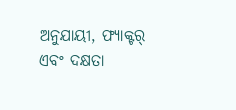ଅନୁଯାୟୀ, ଫ୍ୟାକ୍ଟର୍ ଏବଂ ଦକ୍ଷତା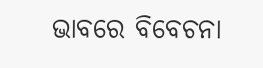ଭାବରେ ବିବେଚନା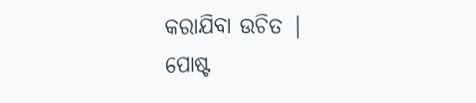କରାଯିବା ଉଚିତ |
ପୋଷ୍ଟ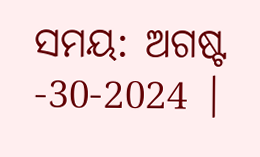ସମୟ: ଅଗଷ୍ଟ -30-2024 |